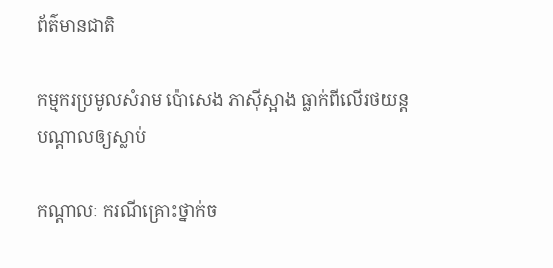ព័ត៌មានជាតិ

កម្មករប្រមូលសំរាម ប៉ោសេង ភាស៊ីស្អាង ធ្លាក់ពីលើរថយន្តបណ្ដាលឲ្យស្លាប់

កណ្តាលៈ ករណីគ្រោះថ្នាក់ច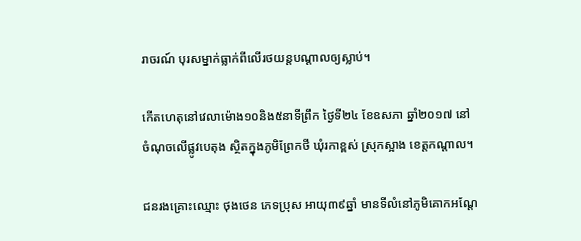រាចរណ៍ បុរសម្នាក់ធ្លាក់ពីលើរថយន្តបណ្ដាលឲ្យស្លាប់។

កើតហេតុនៅវេលាម៉ោង១០និង៥នាទីព្រឹក ថ្ងៃទី២៤ ខែឧសភា ឆ្នាំ២០១៧ នៅចំណុចលើផ្លូវបេតុង ស្ថិតក្នុងភូមិព្រែកថី ឃុំរកាខ្ពស់ ស្រុកស្អាង ខេត្តកណ្តាល។

ជនរងគ្រោះឈ្មោះ ថុងថេន ភេទប្រុស អាយុ៣៩ឆ្នាំ មានទីលំនៅភូមិគោកអណ្ដែ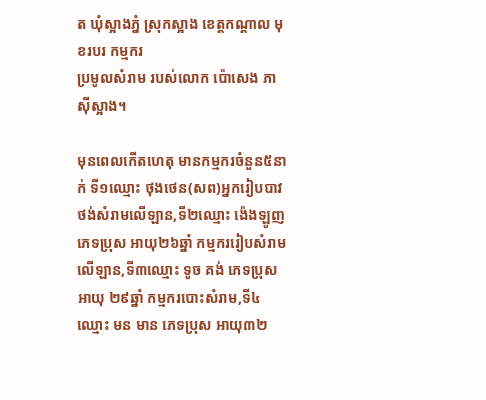ត ឃុំស្អាងភ្នំ ស្រុកស្អាង ខេត្តកណ្ដាល មុខរបរ កម្មករ
ប្រមូលសំរាម របស់លោក ប៉ោសេង ភាស៊ីស្អាង។

មុនពេលកើតហេតុ មានកម្មករចំនួន៥នាក់ ទី១ឈ្មោះ ថុងថេន(សព)អ្នករៀបបាវថង់សំរាមលើឡាន,ទី២ឈ្មោះ ង៉េងឡូញ ភេទប្រុស អាយុ២៦ឆ្នាំ កម្មកររៀបសំរាម លើឡាន,ទី៣ឈ្មោះ ទូច គង់ ភេទប្រុស អាយុ ២៩ឆ្នាំ កម្មករបោះសំរាម,ទី៤ឈ្មោះ មន មាន ភេទប្រុស អាយុ៣២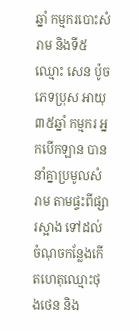ឆ្នាំ កម្មករបោះសំរាម និងទី៥ឈ្មោះ សេន ប៉ូច ភេទប្រុស អាយុ ៣៥ឆ្នាំ កម្មករ អ្នកបើកឡាន បាននាំគ្នាប្រមូលសំរាម តាមផ្ទះពីផ្សារស្អាង ទៅដល់ចំណុចកន្លែងកើតហេតុឈ្មោះថុងថេន និង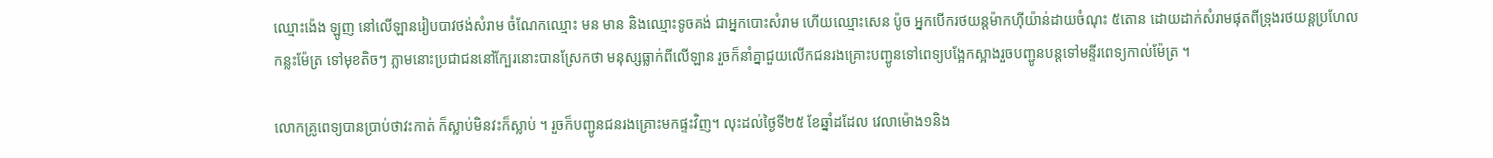ឈ្មោះង៉េង ឡូញ នៅលើឡានរៀបបាវថង់សំរាម ចំណែកឈ្មោះ មន មាន និងឈ្មោះទូចគង់ ជាអ្នកបោះសំរាម ហើយឈ្មោះសេន ប៉ូច អ្នកបើករថយន្តម៉ាកហ៊ីយ៉ាន់ដាយចំណុះ ៥តោន ដោយដាក់សំរាមផុតពីទ្រុងរថយន្តប្រហែលកន្លះម៉ែត្រ ទៅមុខតិចៗ ភ្លាមនោះប្រជាជននៅក្បែរនោះបានស្រែកថា មនុស្សធ្លាក់ពីលើឡាន រួចក៏នាំគ្នាជួយលើកជនរងគ្រោះបញ្ជូនទៅពេទ្យបង្អែកស្អាងរួចបញ្ជូនបន្តទៅមន្ទីរពេទ្យកាល់ម៉ែត្រ ។

លោកគ្រូពេទ្យបានប្រាប់ថាវះកាត់ ក៏ស្លាប់មិនវះក៏ស្លាប់ ។ រួចក៏បញ្ជូនជនរងគ្រោះមកផ្ទះវិញ។ លុះដល់ថ្ងៃទី២៥ ខែឆ្នាំដដែល វេលាម៉ោង១និង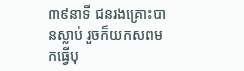៣៩នាទី ជនរងគ្រោះបានស្លាប់ រួចក៏យកសពមកធ្វើបុ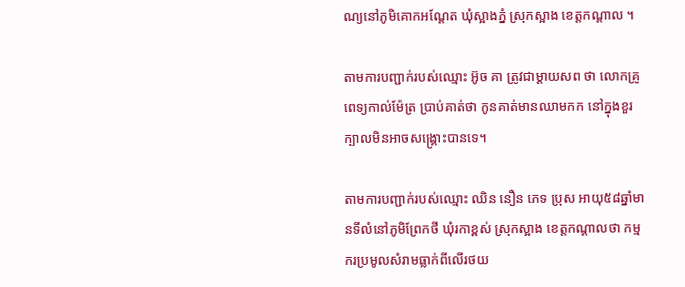ណ្យនៅភូមិគោកអណ្ដែត ឃុំស្អាងភ្នំ ស្រុកស្អាង ខេត្តកណ្ដាល ។

តាមការបញ្ជាក់របស់ឈ្មោះ អ៊ូច គា ត្រូវជាម្ដាយសព ថា លោកគ្រូពេទ្យកាល់ម៉ែត្រ ប្រាប់គាត់ថា កូនគាត់មានឈាមកក នៅក្នុងខួរក្បាលមិនអាចសង្រ្គោះបានទេ។

តាមការបញ្ជាក់របស់ឈ្មោះ ឈិន នឿន ភេទ ប្រុស អាយុ៥៨ឆ្នាំមានទីលំនៅភូមិព្រែកថី ឃុំរកាខ្ពស់ ស្រុកស្អាង ខេត្តកណ្ដាលថា កម្មករប្រមូលសំរាមធ្លាក់ពីលើរថយ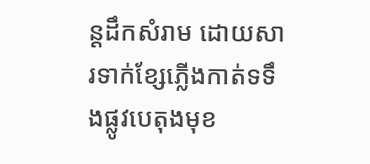ន្តដឹកសំរាម ដោយសារទាក់ខ្សែភ្លើងកាត់ទទឹងផ្លូវបេតុងមុខ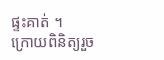ផ្ទះគាត់ ។
ក្រោយពិនិត្យរួច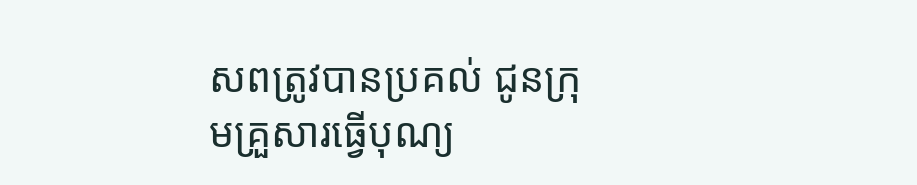សពត្រូវបានប្រគល់ ជូនក្រុមគ្រួសារធ្វើបុណ្យ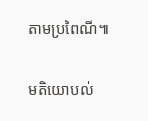តាមប្រពៃណី៕

មតិយោបល់